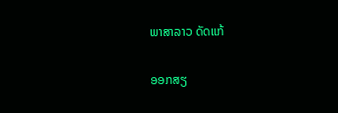ພາສາລາວ ດັດແກ້

ອອກສຽ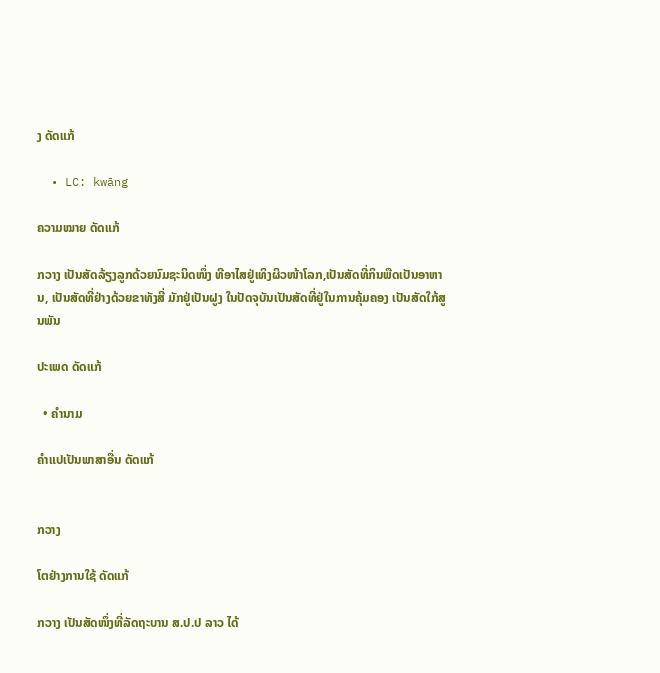ງ ດັດແກ້

  • LC: kwāng

ຄວາມໝາຍ ດັດແກ້

ກວາງ ເປັນສັດລ້ຽງລູກດ້ວຍນົມຊະນິດໜຶ່ງ ທີອາໄສຢູ່ເທິງຜິວໜ້າໂລກ,ເປັນສັດທີ່ກິນພືດເປັນອາຫານ, ເປັນສັດທີ່ຢ່າງດ້ວຍຂາທັງສີ່ ມັກຢູ່ເປັນຝູງ ໃນປັດຈຸບັນເປັນສັດທີ່ຢູ່ໃນການຄຸ້ມຄອງ ເປັນສັດໃກ້ສູນພັນ

ປະເພດ ດັດແກ້

  • ຄຳນາມ

ຄຳແປເປັນພາສາອື່ນ ດັດແກ້


ກວາງ

ໂຕຢ່າງການໃຊ້ ດັດແກ້

ກວາງ ເປັນສັດໜຶ່ງທີ່ລັດຖະບານ ສ.ປ.ປ ລາວ ໄດ້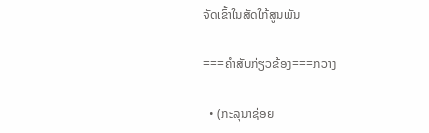ຈັດເຂົ້າໃນສັດໃກ້ສູນພັນ

===ຄຳສັບກ່ຽວຂ້ອງ===ກວາງ

  • (ກະລຸນາຊ່ອຍ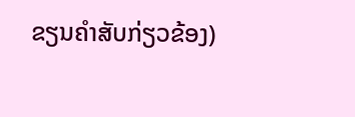ຂຽນຄຳສັບກ່ຽວຂ້ອງ)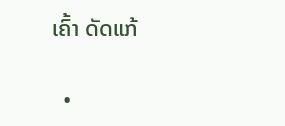ເຄົ້າ ດັດແກ້

  •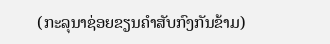(ກະລຸນາຊ່ອຍຂຽນຄຳສັບກົງກັນຂ້າມ)